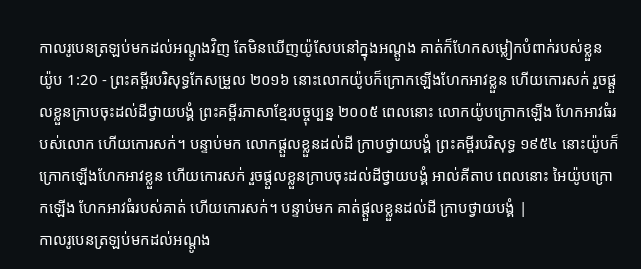កាលរូបេនត្រឡប់មកដល់អណ្តូងវិញ តែមិនឃើញយ៉ូសែបនៅក្នុងអណ្តូង គាត់ក៏ហែកសម្លៀកបំពាក់របស់ខ្លួន
យ៉ូប 1:20 - ព្រះគម្ពីរបរិសុទ្ធកែសម្រួល ២០១៦ នោះលោកយ៉ូបក៏ក្រោកឡើងហែកអាវខ្លួន ហើយកោរសក់ រួចផ្តួលខ្លួនក្រាបចុះដល់ដីថ្វាយបង្គំ ព្រះគម្ពីរភាសាខ្មែរបច្ចុប្បន្ន ២០០៥ ពេលនោះ លោកយ៉ូបក្រោកឡើង ហែកអាវធំរបស់លោក ហើយកោរសក់។ បន្ទាប់មក លោកផ្ដួលខ្លួនដល់ដី ក្រាបថ្វាយបង្គំ ព្រះគម្ពីរបរិសុទ្ធ ១៩៥៤ នោះយ៉ូបក៏ក្រោកឡើងហែកអាវខ្លួន ហើយកោរសក់ រួចផ្តួលខ្លួនក្រាបចុះដល់ដីថ្វាយបង្គំ អាល់គីតាប ពេលនោះ អៃយ៉ូបក្រោកឡើង ហែកអាវធំរបស់គាត់ ហើយកោរសក់។ បន្ទាប់មក គាត់ផ្ដួលខ្លួនដល់ដី ក្រាបថ្វាយបង្គំ |
កាលរូបេនត្រឡប់មកដល់អណ្តូង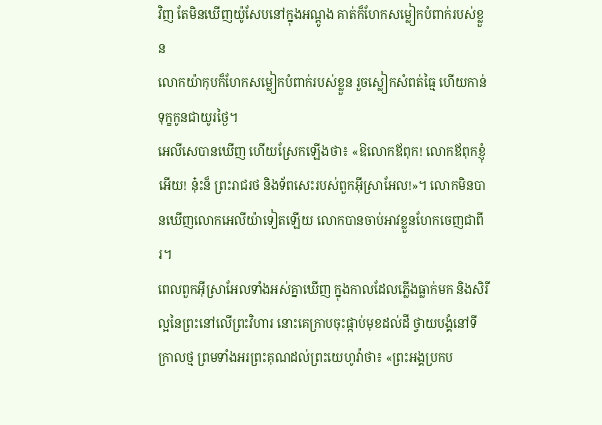វិញ តែមិនឃើញយ៉ូសែបនៅក្នុងអណ្តូង គាត់ក៏ហែកសម្លៀកបំពាក់របស់ខ្លួន
លោកយ៉ាកុបក៏ហែកសម្លៀកបំពាក់របស់ខ្លួន រួចស្លៀកសំពត់ធ្មៃ ហើយកាន់ទុក្ខកូនជាយូរថ្ងៃ។
អេលីសេបានឃើញ ហើយស្រែកឡើងថា៖ «ឱលោកឪពុក! លោកឪពុកខ្ញុំអើយ! ន៎ុះន៏ ព្រះរាជរថ និងទ័ពសេះរបស់ពួកអ៊ីស្រាអែល!»។ លោកមិនបានឃើញលោកអេលីយ៉ាទៀតឡើយ លោកបានចាប់អាវខ្លួនហែកចេញជាពីរ។
ពេលពួកអ៊ីស្រាអែលទាំងអស់គ្នាឃើញ ក្នុងកាលដែលភ្លើងធ្លាក់មក និងសិរីល្អនៃព្រះនៅលើព្រះវិហារ នោះគេក្រាបចុះផ្កាប់មុខដល់ដី ថ្វាយបង្គំនៅទីក្រាលថ្ម ព្រមទាំងអរព្រះគុណដល់ព្រះយេហូវ៉ាថា៖ «ព្រះអង្គប្រកប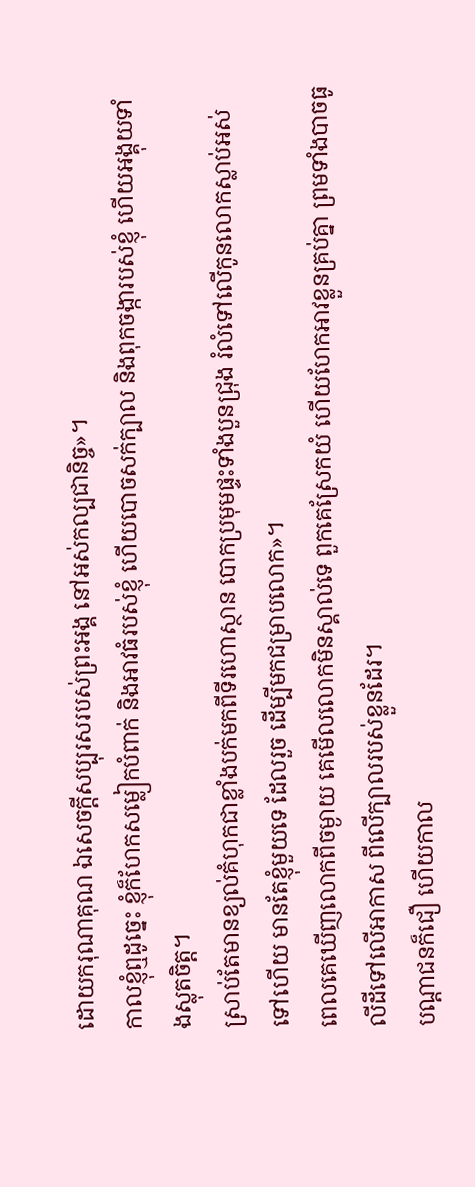ដោយករុណាគុណ ឯសេចក្ដីសប្បុរសរបស់ព្រះអង្គ នៅអស់កល្បជានិច្ច»។
កាលខ្ញុំឮដូច្នេះ ខ្ញុំក៏ហែកសម្លៀកបំពាក់ និងអាវធំរបស់ខ្ញុំ ហើយបោចសក់ក្បាល និងពុកចង្ការបស់ខ្ញុំ ហើយអង្គុយទាំងស្លុតចិត្ត។
ស្រាប់តែមានខ្យល់គំហុកជាខ្លាំងបក់មកពីទីរហោស្ថាន បោកប្រមុមផ្ទះទាំងបួនជ្រុង រំលំទៅលើកូនលោកស្លាប់អស់ទៅហើយ មានតែខ្ញុំមួយទេ ដែលរួច ដើម្បីមកជម្រាបលោក»។
ពេលគេឃើញលោកពីចម្ងាយ គេមើលលោកមិនស្គាល់ទេ ពួកគេស្រែកយំ ហើយហែកអាវខ្លួនគ្រប់គ្នា ព្រមទាំងបាចធូលីដីទៅលើអាកាស ពីលើក្បាលរបស់ខ្លួនដែរ។
បណ្ដាជនក៏ជឿ ហើយកាល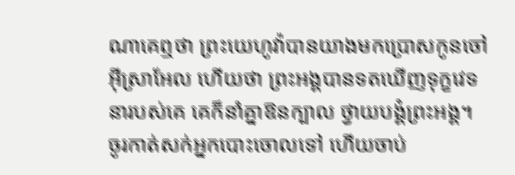ណាគេឮថា ព្រះយេហូវ៉ាបានយាងមកប្រោសកូនចៅអ៊ីស្រាអែល ហើយថា ព្រះអង្គបានទតឃើញទុក្ខវេទនារបស់គេ គេក៏នាំគ្នាឱនក្បាល ថ្វាយបង្គំព្រះអង្គ។
ចូរកាត់សក់អ្នកបោះចោលទៅ ហើយចាប់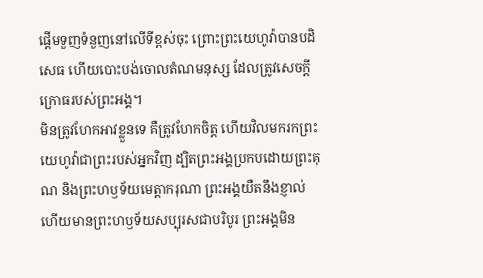ផ្ដើមទួញទំនួញនៅលើទីខ្ពស់ចុះ ព្រោះព្រះយេហូវ៉ាបានបដិសេធ ហើយបោះបង់ចោលតំណមនុស្ស ដែលត្រូវសេចក្ដីក្រោធរបស់ព្រះអង្គ។
មិនត្រូវហែកអាវខ្លួនទេ គឺត្រូវហែកចិត្ត ហើយវិលមករកព្រះយេហូវ៉ាជាព្រះរបស់អ្នកវិញ ដ្បិតព្រះអង្គប្រកបដោយព្រះគុណ និងព្រះហឫទ័យមេត្តាករុណា ព្រះអង្គយឺតនឹងខ្ញាល់ ហើយមានព្រះហឫទ័យសប្បុរសជាបរិបូរ ព្រះអង្គមិន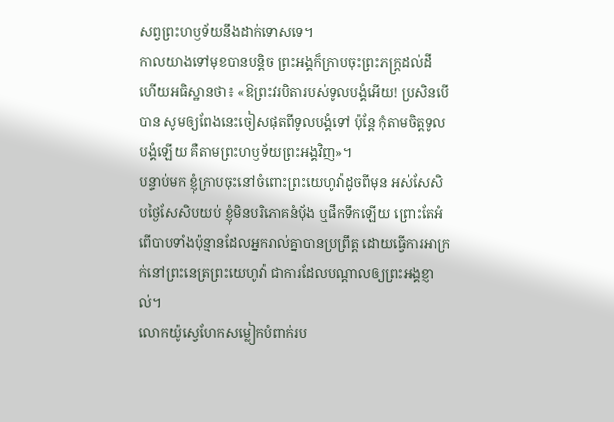សព្វព្រះហឫទ័យនឹងដាក់ទោសទេ។
កាលយាងទៅមុខបានបន្តិច ព្រះអង្គក៏ក្រាបចុះព្រះភក្ត្រដល់ដី ហើយអធិស្ឋានថា៖ «ឱព្រះវរបិតារបស់ទូលបង្គំអើយ! ប្រសិនបើបាន សូមឲ្យពែងនេះចៀសផុតពីទូលបង្គំទៅ ប៉ុន្តែ កុំតាមចិត្តទូលបង្គំឡើយ គឺតាមព្រះហឫទ័យព្រះអង្គវិញ»។
បន្ទាប់មក ខ្ញុំក្រាបចុះនៅចំពោះព្រះយេហូវ៉ាដូចពីមុន អស់សែសិបថ្ងៃសែសិបយប់ ខ្ញុំមិនបរិភោគនំប៉័ង ឬផឹកទឹកឡើយ ព្រោះតែអំពើបាបទាំងប៉ុន្មានដែលអ្នករាល់គ្នាបានប្រព្រឹត្ត ដោយធ្វើការអាក្រក់នៅព្រះនេត្រព្រះយេហូវ៉ា ជាការដែលបណ្ដាលឲ្យព្រះអង្គខ្ញាល់។
លោកយ៉ូស្វេហែកសម្លៀកបំពាក់រប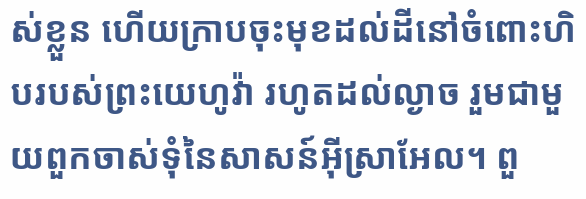ស់ខ្លួន ហើយក្រាបចុះមុខដល់ដីនៅចំពោះហិបរបស់ព្រះយេហូវ៉ា រហូតដល់ល្ងាច រួមជាមួយពួកចាស់ទុំនៃសាសន៍អ៊ីស្រាអែល។ ពួ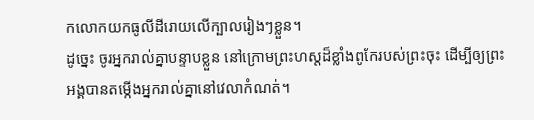កលោកយកធូលីដីរោយលើក្បាលរៀងៗខ្លួន។
ដូច្នេះ ចូរអ្នករាល់គ្នាបន្ទាបខ្លួន នៅក្រោមព្រះហស្តដ៏ខ្លាំងពូកែរបស់ព្រះចុះ ដើម្បីឲ្យព្រះអង្គបានតម្កើងអ្នករាល់គ្នានៅវេលាកំណត់។